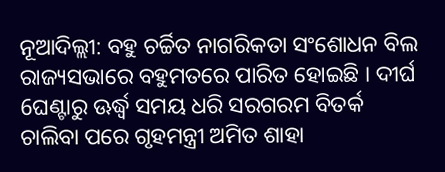ନୂଆଦିଲ୍ଲୀ: ବହୁ ଚର୍ଚ୍ଚିତ ନାଗରିକତା ସଂଶୋଧନ ବିଲ ରାଜ୍ୟସଭାରେ ବହୁମତରେ ପାରିତ ହୋଇଛି । ଦୀର୍ଘ 6ଘଣ୍ଟାରୁ ଊର୍ଦ୍ଧ୍ବ ସମୟ ଧରି ସରଗରମ ବିତର୍କ ଚାଲିବା ପରେ ଗୃହମନ୍ତ୍ରୀ ଅମିତ ଶାହା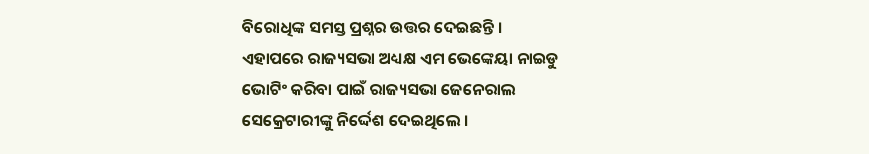ବିରୋଧିଙ୍କ ସମସ୍ତ ପ୍ରଶ୍ନର ଉତ୍ତର ଦେଇଛନ୍ତି ।
ଏହାପରେ ରାଜ୍ୟସଭା ଅଧ୍ୟକ୍ଷ ଏମ ଭେଙ୍କେୟା ନାଇଡୁ ଭୋଟିଂ କରିବା ପାଇଁ ରାଜ୍ୟସଭା ଜେନେରାଲ ସେକ୍ରେଟାରୀଙ୍କୁ ନିର୍ଦ୍ଦେଶ ଦେଇଥିଲେ ।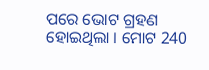ପରେ ଭୋଟ ଗ୍ରହଣ ହୋଇଥିଲା । ମୋଟ 240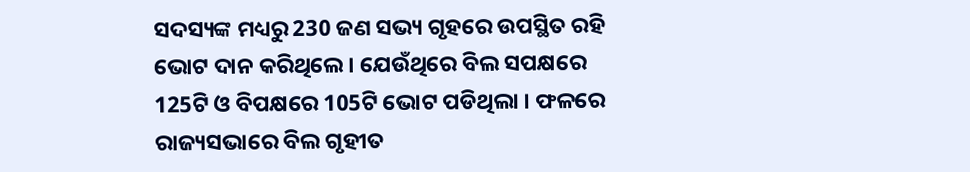ସଦସ୍ୟଙ୍କ ମଧ୍ୟରୁ 230 ଜଣ ସଭ୍ୟ ଗୃହରେ ଉପସ୍ଥିତ ରହି ଭୋଟ ଦାନ କରିଥିଲେ । ଯେଉଁଥିରେ ବିଲ ସପକ୍ଷରେ 125ଟି ଓ ବିପକ୍ଷରେ 105ଟି ଭୋଟ ପଡିଥିଲା । ଫଳରେ ରାଜ୍ୟସଭାରେ ବିଲ ଗୃହୀତ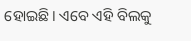ହୋଇଛି। ଏବେ ଏହି ବିଲକୁ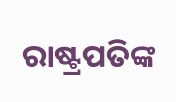ରାଷ୍ଟ୍ରପତିଙ୍କ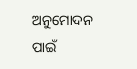ଅନୁମୋଦନ ପାଇଁ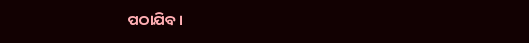ପଠାଯିବ।